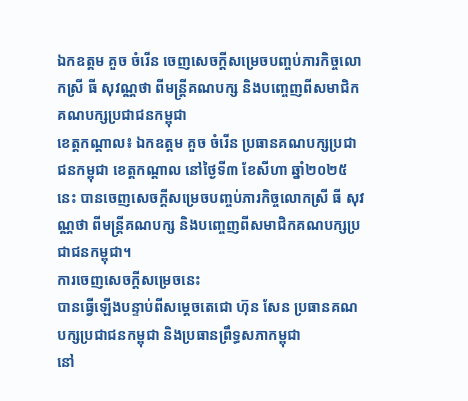ឯកឧត្តម គួច ចំរើន ចេញសេចក្តីសម្រេចបញ្ចប់ភារកិច្ចលោកស្រី ធី សុវណ្ណថា ពីមន្រ្តីគណបក្ស និងបញ្ចេញពីសមាជិកគណបក្សប្រជាជនកម្ពុជា
ខេត្តកណ្តាល៖ ឯកឧត្តម គួច ចំរើន ប្រធានគណបក្សប្រជាជនកម្ពុជា ខេត្តកណ្តាល នៅថ្ងៃទី៣ ខែសីហា ឆ្នាំ២០២៥នេះ បានចេញសេចក្តីសម្រេចបញ្ចប់ភារកិច្ចលោកស្រី ធី សុវណ្ណថា ពីមន្រ្តីគណបក្ស និងបញ្ចេញពីសមាជិកគណបក្សប្រជាជនកម្ពុជា។
ការចេញសេចក្តីសម្រេចនេះ
បានធ្វើឡើងបន្ទាប់ពីសម្តេចតេជោ ហ៊ុន សែន ប្រធានគណបក្សប្រជាជនកម្ពុជា និងប្រធានព្រឹទ្ធសភាកម្ពុជា
នៅ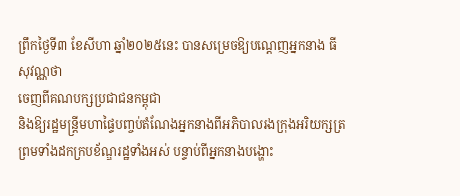ព្រឹកថ្ងៃទី៣ ខែសីហា ឆ្នាំ២០២៥នេះ បានសម្រេចឱ្យបណ្តេញអ្នកនាង ធី សុវណ្ណថា
ចេញពីគណបក្សប្រជាជនកម្ពុជា
និងឱ្យរដ្ឋមន្ត្រីមហាផ្ទៃបញ្ចប់តំណែងអ្នកនាងពីអភិបាលរងក្រុងអរិយក្សត្រ
ព្រមទាំងដកក្របខ័ណ្ឌរដ្ឋទាំងអស់ បន្ទាប់ពីអ្នកនាងបង្ហោះ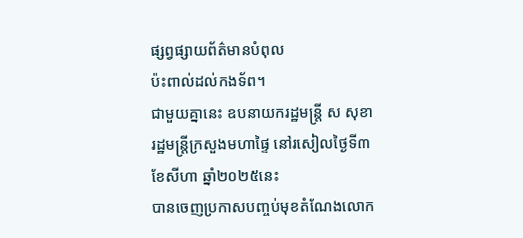ផ្សព្វផ្សាយព័ត៌មានបំពុល
ប៉ះពាល់ដល់កងទ័ព។
ជាមួយគ្នានេះ ឧបនាយករដ្ឋមន្ត្រី ស សុខា
រដ្ឋមន្ត្រីក្រសួងមហាផ្ទៃ នៅរសៀលថ្ងៃទី៣ ខែសីហា ឆ្នាំ២០២៥នេះ
បានចេញប្រកាសបញ្ចប់មុខតំណែងលោក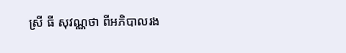ស្រី ធី សុវណ្ណថា ពីអភិបាលរង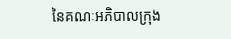នៃគណៈអភិបាលក្រុង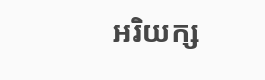អរិយក្ស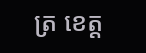ត្រ ខេត្ត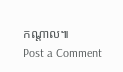កណ្តាល៕
Post a Comment